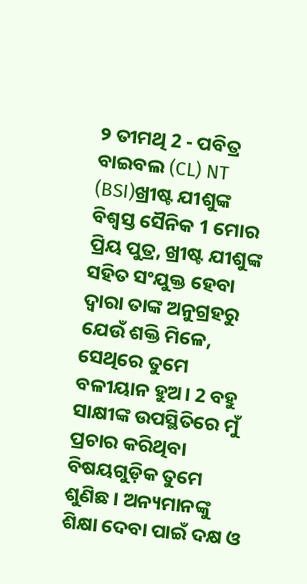୨ ତୀମଥି 2 - ପବିତ୍ର ବାଇବଲ (CL) NT (BSI)ଖ୍ରୀଷ୍ଟ ଯୀଶୁଙ୍କ ବିଶ୍ୱସ୍ତ ସୈନିକ 1 ମୋର ପ୍ରିୟ ପୁତ୍ର, ଖ୍ରୀଷ୍ଟ ଯୀଶୁଙ୍କ ସହିତ ସଂଯୁକ୍ତ ହେବା ଦ୍ୱାରା ତାଙ୍କ ଅନୁଗ୍ରହରୁ ଯେଉଁ ଶକ୍ତି ମିଳେ, ସେଥିରେ ତୁମେ ବଳୀୟାନ ହୁଅ। 2 ବହୁ ସାକ୍ଷୀଙ୍କ ଉପସ୍ଥିତିରେ ମୁଁ ପ୍ରଚାର କରିଥିବା ବିଷୟଗୁଡ଼ିକ ତୁମେ ଶୁଣିଛ। ଅନ୍ୟମାନଙ୍କୁ ଶିକ୍ଷା ଦେବା ପାଇଁ ଦକ୍ଷ ଓ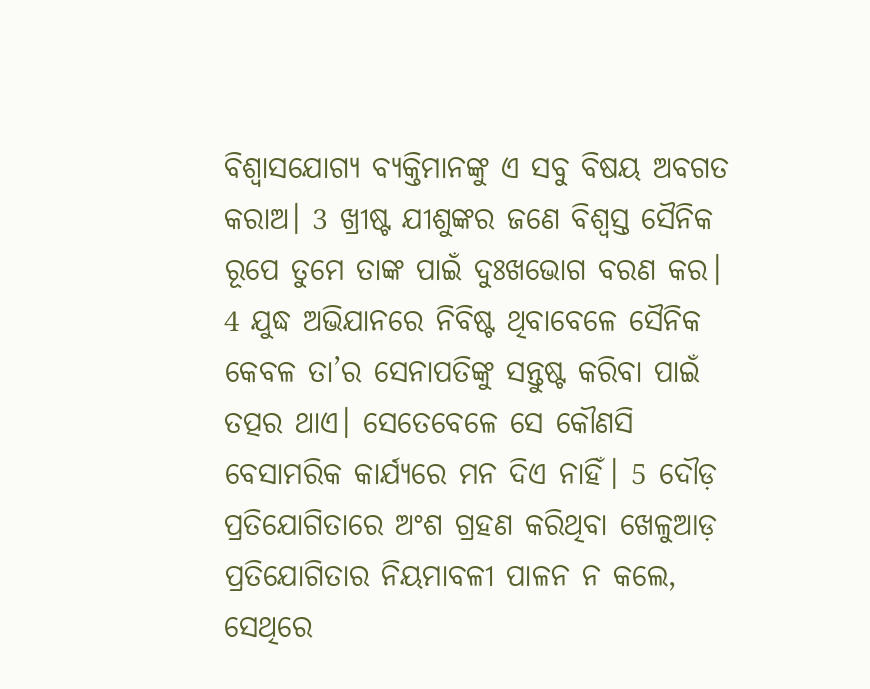ବିଶ୍ୱାସଯୋଗ୍ୟ ବ୍ୟକ୍ତିମାନଙ୍କୁ ଏ ସବୁ ବିଷୟ ଅବଗତ କରାଅ। 3 ଖ୍ରୀଷ୍ଟ ଯୀଶୁଙ୍କର ଜଣେ ବିଶ୍ୱସ୍ତ ସୈନିକ ରୂପେ ତୁମେ ତାଙ୍କ ପାଇଁ ଦୁଃଖଭୋଗ ବରଣ କର। 4 ଯୁଦ୍ଧ ଅଭିଯାନରେ ନିବିଷ୍ଟ ଥିବାବେଳେ ସୈନିକ କେବଳ ତା’ର ସେନାପତିଙ୍କୁ ସନ୍ତୁଷ୍ଟ କରିବା ପାଇଁ ତତ୍ପର ଥାଏ। ସେତେବେଳେ ସେ କୌଣସି ବେସାମରିକ କାର୍ଯ୍ୟରେ ମନ ଦିଏ ନାହିଁ। 5 ଦୌଡ଼ ପ୍ରତିଯୋଗିତାରେ ଅଂଶ ଗ୍ରହଣ କରିଥିବା ଖେଳୁଆଡ଼ ପ୍ରତିଯୋଗିତାର ନିୟମାବଳୀ ପାଳନ ନ କଲେ, ସେଥିରେ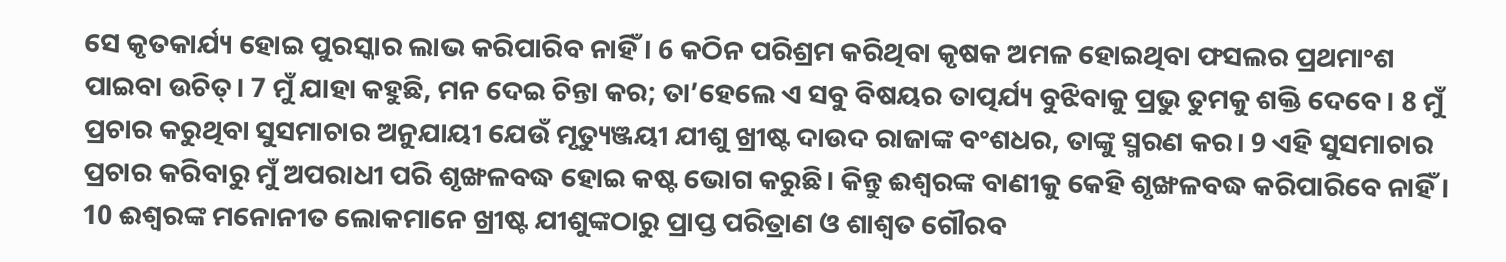ସେ କୃତକାର୍ଯ୍ୟ ହୋଇ ପୁରସ୍କାର ଲାଭ କରିପାରିବ ନାହିଁ। 6 କଠିନ ପରିଶ୍ରମ କରିଥିବା କୃଷକ ଅମଳ ହୋଇଥିବା ଫସଲର ପ୍ରଥମାଂଶ ପାଇବା ଉଚିତ୍। 7 ମୁଁ ଯାହା କହୁଛି, ମନ ଦେଇ ଚିନ୍ତା କର; ତା’ହେଲେ ଏ ସବୁ ବିଷୟର ତାତ୍ପର୍ଯ୍ୟ ବୁଝିବାକୁ ପ୍ରଭୁ ତୁମକୁ ଶକ୍ତି ଦେବେ। 8 ମୁଁ ପ୍ରଚାର କରୁଥିବା ସୁସମାଚାର ଅନୁଯାୟୀ ଯେଉଁ ମୃତ୍ୟୁଞ୍ଜୟୀ ଯୀଶୁ ଖ୍ରୀଷ୍ଟ ଦାଉଦ ରାଜାଙ୍କ ବଂଶଧର, ତାଙ୍କୁ ସ୍ମରଣ କର। 9 ଏହି ସୁସମାଚାର ପ୍ରଚାର କରିବାରୁ ମୁଁ ଅପରାଧୀ ପରି ଶୃଙ୍ଖଳବଦ୍ଧ ହୋଇ କଷ୍ଟ ଭୋଗ କରୁଛି। କିନ୍ତୁ ଈଶ୍ୱରଙ୍କ ବାଣୀକୁ କେହି ଶୃଙ୍ଖଳବଦ୍ଧ କରିପାରିବେ ନାହିଁ। 10 ଈଶ୍ୱରଙ୍କ ମନୋନୀତ ଲୋକମାନେ ଖ୍ରୀଷ୍ଟ ଯୀଶୁଙ୍କଠାରୁ ପ୍ରାପ୍ତ ପରିତ୍ରାଣ ଓ ଶାଶ୍ୱତ ଗୌରବ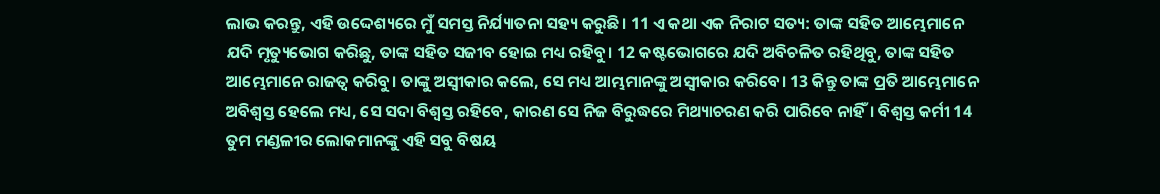ଲାଭ କରନ୍ତୁ, ଏହି ଉଦ୍ଦେଶ୍ୟରେ ମୁଁ ସମସ୍ତ ନିର୍ଯ୍ୟାତନା ସହ୍ୟ କରୁଛି। 11 ଏ କଥା ଏକ ନିରାଟ ସତ୍ୟ: ତାଙ୍କ ସହିତ ଆମ୍ଭେମାନେ ଯଦି ମୃତ୍ୟୁଭୋଗ କରିଛୁ, ତାଙ୍କ ସହିତ ସଜୀବ ହୋଇ ମଧ୍ୟ ରହିବୁ। 12 କଷ୍ଟଭୋଗରେ ଯଦି ଅବିଚଳିତ ରହିଥିବୁ, ତାଙ୍କ ସହିତ ଆମ୍ଭେମାନେ ରାଜତ୍ୱ କରିବୁ। ତାଙ୍କୁ ଅସ୍ୱୀକାର କଲେ, ସେ ମଧ୍ୟ ଆମ୍ଭମାନଙ୍କୁ ଅସ୍ୱୀକାର କରିବେ। 13 କିନ୍ତୁ ତାଙ୍କ ପ୍ରତି ଆମ୍ଭେମାନେ ଅବିଶ୍ୱସ୍ତ ହେଲେ ମଧ୍ୟ, ସେ ସଦା ବିଶ୍ୱସ୍ତ ରହିବେ, କାରଣ ସେ ନିଜ ବିରୁଦ୍ଧରେ ମିଥ୍ୟାଚରଣ କରି ପାରିବେ ନାହିଁ। ବିଶ୍ୱସ୍ତ କର୍ମୀ 14 ତୁମ ମଣ୍ଡଳୀର ଲୋକମାନଙ୍କୁ ଏହି ସବୁ ବିଷୟ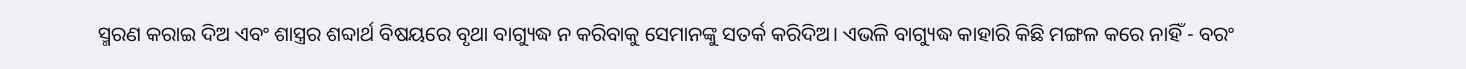ସ୍ମରଣ କରାଇ ଦିଅ ଏବଂ ଶାସ୍ତ୍ରର ଶବ୍ଦାର୍ଥ ବିଷୟରେ ବୃଥା ବାଗ୍ୟୁଦ୍ଧ ନ କରିବାକୁ ସେମାନଙ୍କୁ ସତର୍କ କରିଦିଅ। ଏଭଳି ବାଗ୍ୟୁଦ୍ଧ କାହାରି କିଛି ମଙ୍ଗଳ କରେ ନାହିଁ - ବରଂ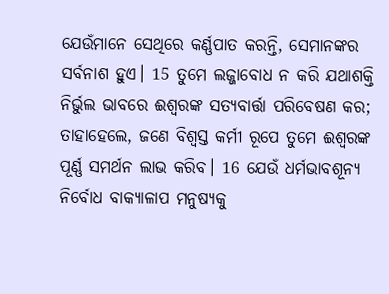ଯେଉଁମାନେ ସେଥିରେ କର୍ଣ୍ଣପାତ କରନ୍ତି, ସେମାନଙ୍କର ସର୍ବନାଶ ହୁଏ। 15 ତୁମେ ଲଜ୍ଜାବୋଧ ନ କରି ଯଥାଶକ୍ତି ନିର୍ଭୁଲ ଭାବରେ ଈଶ୍ୱରଙ୍କ ସତ୍ୟବାର୍ତ୍ତା ପରିବେଷଣ କର; ତାହାହେଲେ, ଜଣେ ବିଶ୍ୱସ୍ତ କର୍ମୀ ରୂପେ ତୁମେ ଈଶ୍ୱରଙ୍କ ପୂର୍ଣ୍ଣ ସମର୍ଥନ ଲାଭ କରିବ। 16 ଯେଉଁ ଧର୍ମଭାବଶୂନ୍ୟ ନିର୍ବୋଧ ବାକ୍ୟାଳାପ ମନୁଷ୍ୟକୁ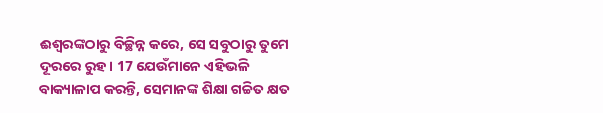ଈଶ୍ୱରଙ୍କଠାରୁ ବିଚ୍ଛିନ୍ନ କରେ, ସେ ସବୁଠାରୁ ତୁମେ ଦୂରରେ ରୁହ। 17 ଯେଉଁମାନେ ଏହିଭଳି ବାକ୍ୟାଳାପ କରନ୍ତି, ସେମାନଙ୍କ ଶିକ୍ଷା ଗଚ୍ଚିତ କ୍ଷତ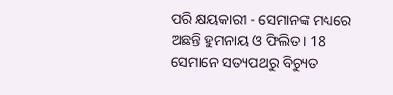ପରି କ୍ଷୟକାରୀ - ସେମାନଙ୍କ ମଧ୍ୟରେ ଅଛନ୍ତି ହୁମନାୟ ଓ ଫିଲିତ। 18 ସେମାନେ ସତ୍ୟପଥରୁ ବିଚ୍ୟୁତ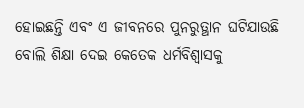ହୋଇଛନ୍ତି ଏବଂ ଏ ଜୀବନରେ ପୁନରୁତ୍ଥାନ ଘଟିଯାଉଛି ବୋଲି ଶିକ୍ଷା ଦେଇ କେତେକ ଧର୍ମବିଶ୍ୱାସକୁ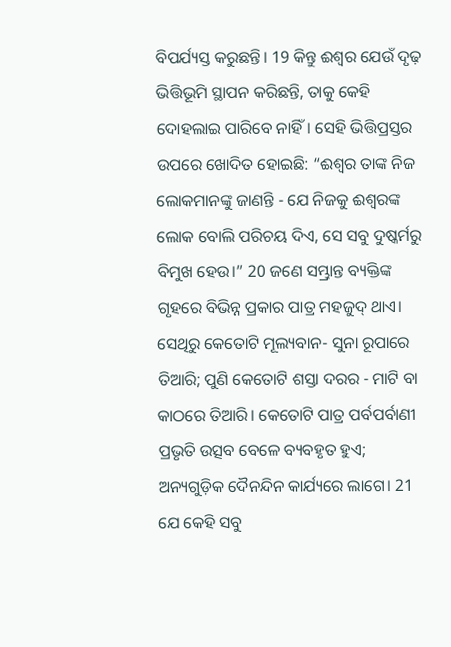ବିପର୍ଯ୍ୟସ୍ତ କରୁଛନ୍ତି। 19 କିନ୍ତୁ ଈଶ୍ୱର ଯେଉଁ ଦୃଢ଼ ଭିତ୍ତିଭୂମି ସ୍ଥାପନ କରିଛନ୍ତି, ତାକୁ କେହି ଦୋହଲାଇ ପାରିବେ ନାହିଁ। ସେହି ଭିତ୍ତିପ୍ରସ୍ତର ଉପରେ ଖୋଦିତ ହୋଇଛି: “ଈଶ୍ୱର ତାଙ୍କ ନିଜ ଲୋକମାନଙ୍କୁ ଜାଣନ୍ତି - ଯେ ନିଜକୁ ଈଶ୍ୱରଙ୍କ ଲୋକ ବୋଲି ପରିଚୟ ଦିଏ, ସେ ସବୁ ଦୁଷ୍କର୍ମରୁ ବିମୁଖ ହେଉ।” 20 ଜଣେ ସମ୍ଭ୍ରାନ୍ତ ବ୍ୟକ୍ତିଙ୍କ ଗୃହରେ ବିଭିନ୍ନ ପ୍ରକାର ପାତ୍ର ମହଜୁଦ୍ ଥାଏ। ସେଥିରୁ କେତୋଟି ମୂଲ୍ୟବାନ- ସୁନା ରୂପାରେ ତିଆରି; ପୁଣି କେତୋଟି ଶସ୍ତା ଦରର - ମାଟି ବା କାଠରେ ତିଆରି। କେତୋଟି ପାତ୍ର ପର୍ବପର୍ବାଣୀ ପ୍ରଭୃତି ଉତ୍ସବ ବେଳେ ବ୍ୟବହୃତ ହୁଏ; ଅନ୍ୟଗୁଡ଼ିକ ଦୈନନ୍ଦିନ କାର୍ଯ୍ୟରେ ଲାଗେ। 21 ଯେ କେହି ସବୁ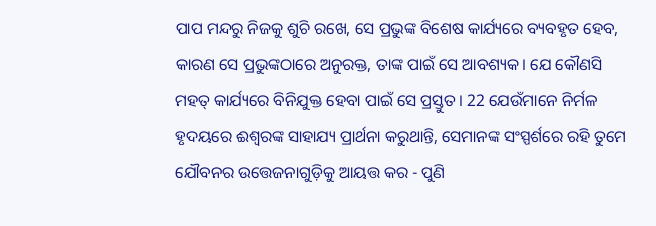ପାପ ମନ୍ଦରୁ ନିଜକୁ ଶୁଚି ରଖେ, ସେ ପ୍ରଭୁଙ୍କ ବିଶେଷ କାର୍ଯ୍ୟରେ ବ୍ୟବହୃତ ହେବ, କାରଣ ସେ ପ୍ରଭୁଙ୍କଠାରେ ଅନୁରକ୍ତ, ତାଙ୍କ ପାଇଁ ସେ ଆବଶ୍ୟକ। ଯେ କୌଣସି ମହତ୍ କାର୍ଯ୍ୟରେ ବିନିଯୁକ୍ତ ହେବା ପାଇଁ ସେ ପ୍ରସ୍ତୁତ। 22 ଯେଉଁମାନେ ନିର୍ମଳ ହୃଦୟରେ ଈଶ୍ୱରଙ୍କ ସାହାଯ୍ୟ ପ୍ରାର୍ଥନା କରୁଥାନ୍ତି, ସେମାନଙ୍କ ସଂସ୍ପର୍ଶରେ ରହି ତୁମେ ଯୌବନର ଉତ୍ତେଜନାଗୁଡ଼ିକୁ ଆୟତ୍ତ କର - ପୁଣି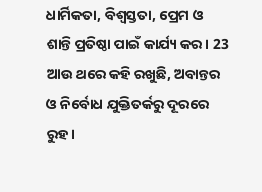ଧାର୍ମିକତା, ବିଶ୍ୱସ୍ତତା, ପ୍ରେମ ଓ ଶାନ୍ତି ପ୍ରତିଷ୍ଠା ପାଇଁ କାର୍ଯ୍ୟ କର। 23 ଆଉ ଥରେ କହି ରଖୁଛି, ଅବାନ୍ତର ଓ ନିର୍ବୋଧ ଯୁକ୍ତିତର୍କରୁ ଦୂରରେ ରୁହ।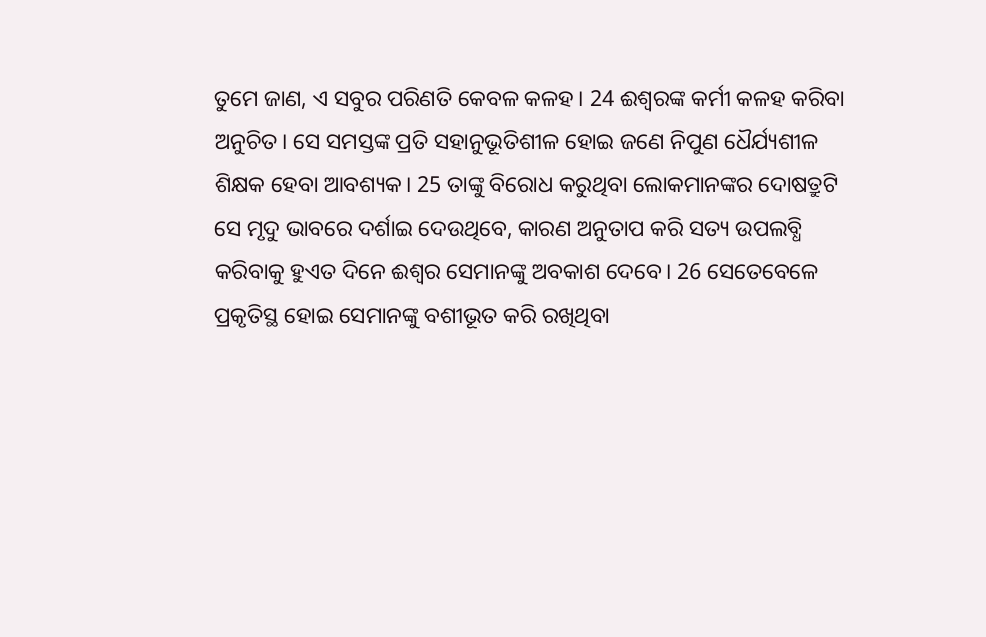ତୁମେ ଜାଣ, ଏ ସବୁର ପରିଣତି କେବଳ କଳହ। 24 ଈଶ୍ୱରଙ୍କ କର୍ମୀ କଳହ କରିବା ଅନୁଚିତ। ସେ ସମସ୍ତଙ୍କ ପ୍ରତି ସହାନୁଭୂତିଶୀଳ ହୋଇ ଜଣେ ନିପୁଣ ଧୈର୍ଯ୍ୟଶୀଳ ଶିକ୍ଷକ ହେବା ଆବଶ୍ୟକ। 25 ତାଙ୍କୁ ବିରୋଧ କରୁଥିବା ଲୋକମାନଙ୍କର ଦୋଷତ୍ରୁଟି ସେ ମୃଦୁ ଭାବରେ ଦର୍ଶାଇ ଦେଉଥିବେ, କାରଣ ଅନୁତାପ କରି ସତ୍ୟ ଉପଲବ୍ଧି କରିବାକୁ ହୁଏତ ଦିନେ ଈଶ୍ୱର ସେମାନଙ୍କୁ ଅବକାଶ ଦେବେ। 26 ସେତେବେଳେ ପ୍ରକୃତିସ୍ଥ ହୋଇ ସେମାନଙ୍କୁ ବଶୀଭୂତ କରି ରଖିଥିବା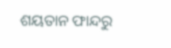ଶୟତାନ ଫାନ୍ଦରୁ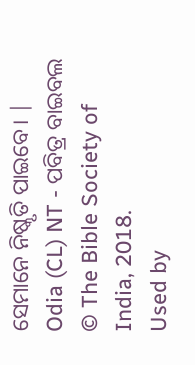ସେମାନେ ନିଷ୍କୃତି ପାଇବେ। |
Odia (CL) NT - ପବିତ୍ର ବାଇବଲ
© The Bible Society of India, 2018.
Used by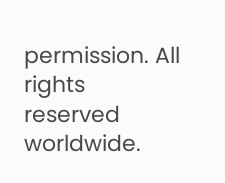permission. All rights reserved worldwide.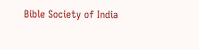Bible Society of India